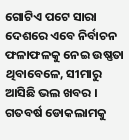ଗୋଟିଏ ପଟେ ସାରା ଦେଶରେ ଏବେ ନିର୍ବାଚନ ଫଳାଫଳକୁ ନେଇ ଉଷ୍ଣତା ଥିବାବେଳେ, ସୀମାରୁ ଆସିଛି ଭଲ ଖବର । ଗତବର୍ଷ ଡୋକଲାମକୁ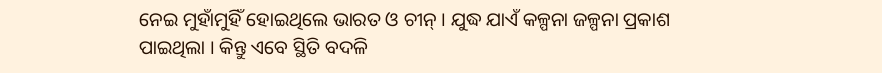ନେଇ ମୁହାଁମୁହିଁ ହୋଇଥିଲେ ଭାରତ ଓ ଚୀନ୍ । ଯୁଦ୍ଧ ଯାଏଁ କଳ୍ପନା ଜଳ୍ପନା ପ୍ରକାଶ ପାଇଥିଲା । କିନ୍ତୁ ଏବେ ସ୍ଥିତି ବଦଳି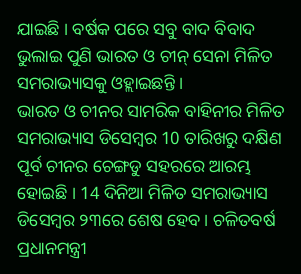ଯାଇଛି । ବର୍ଷକ ପରେ ସବୁ ବାଦ ବିବାଦ ଭୁଲାଇ ପୁଣି ଭାରତ ଓ ଚୀନ୍ ସେନା ମିଳିତ ସମରାଭ୍ୟାସକୁ ଓହ୍ଲାଇଛନ୍ତି ।
ଭାରତ ଓ ଚୀନର ସାମରିକ ବାହିନୀର ମିଳିତ ସମରାଭ୍ୟାସ ଡିସେମ୍ବର 10 ତାରିଖରୁ ଦକ୍ଷିଣ ପୂର୍ବ ଚୀନର ଚେଙ୍ଗଡୁ ସହରରେ ଆରମ୍ଭ ହୋଇଛି । 14 ଦିନିଆ ମିଳିତ ସମରାଭ୍ୟାସ ଡିସେମ୍ବର ୨୩ରେ ଶେଷ ହେବ । ଚଳିତବର୍ଷ ପ୍ରଧାନମନ୍ତ୍ରୀ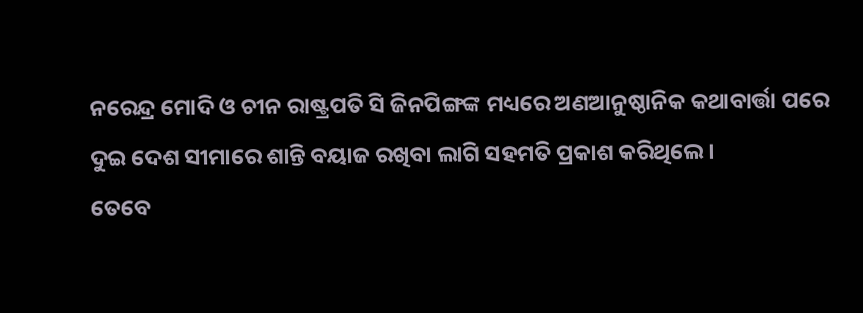ନରେନ୍ଦ୍ର ମୋଦି ଓ ଚୀନ ରାଷ୍ଟ୍ରପତି ସି ଜିନପିଙ୍ଗଙ୍କ ମଧ୍ୟରେ ଅଣଆନୁଷ୍ଠାନିକ କଥାବାର୍ତ୍ତା ପରେ ଦୁଇ ଦେଶ ସୀମାରେ ଶାନ୍ତି ବୟାଜ ରଖିବା ଲାଗି ସହମତି ପ୍ରକାଶ କରିଥିଲେ ।
ତେବେ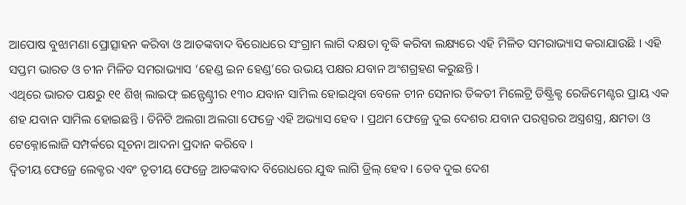ଆପୋଷ ବୁଝାମଣା ପ୍ରୋତ୍ସାହନ କରିବା ଓ ଆତଙ୍କବାଦ ବିରୋଧରେ ସଂଗ୍ରାମ ଲାଗି ଦକ୍ଷତା ବୃଦ୍ଧି କରିବା ଲକ୍ଷ୍ୟରେ ଏହି ମିଳିତ ସମରାଭ୍ୟାସ କରାଯାଉଛି । ଏହି ସପ୍ତମ ଭାରତ ଓ ଚୀନ ମିଳିତ ସମରାଭ୍ୟାସ ‘ହେଣ୍ଡ ଇନ ହେଣ୍ଡ’ରେ ଉଭୟ ପକ୍ଷର ଯବାନ ଅଂଶଗ୍ରହଣ କରୁଛନ୍ତି ।
ଏଥିରେ ଭାରତ ପକ୍ଷରୁ ୧୧ ଶିଖ୍ ଲାଇଫ୍ ଇନ୍ଫେଣ୍ଟ୍ରୀର ୧୩୦ ଯବାନ ସାମିଲ ହୋଇଥିବା ବେଳେ ଚୀନ ସେନାର ତିବ୍ବତୀ ମିଲେଟ୍ରି ଡିଷ୍ଟ୍ରିକ୍ଟ ରେଜିମେଣ୍ଟର ପ୍ରାୟ ଏକ ଶହ ଯବାନ ସାମିଲ ହୋଇଛନ୍ତି । ତିନିଟି ଅଲଗା ଅଲଗା ଫେଜ୍ରେ ଏହି ଅଭ୍ୟାସ ହେବ । ପ୍ରଥମ ଫେଜ୍ରେ ଦୁଇ ଦେଶର ଯବାନ ପରସ୍ପରର ଅସ୍ତ୍ରଶସ୍ତ୍ର, କ୍ଷମତା ଓ ଟେକ୍ନୋଲୋଜି ସମ୍ପର୍କରେ ସୂଚନା ଆଦନା ପ୍ରଦାନ କରିବେ ।
ଦ୍ବିତୀୟ ଫେଜ୍ରେ ଲେକ୍ଚର ଏବଂ ତୃତୀୟ ଫେଜ୍ରେ ଆତଙ୍କବାଦ ବିରୋଧରେ ଯୁଦ୍ଧ ଲାଗି ଡ୍ରିଲ୍ ହେବ । ତେବ ଦୁଇ ଦେଶ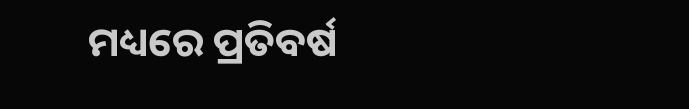ମଧ୍ୟରେ ପ୍ରତିବର୍ଷ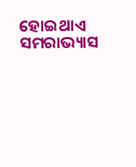ହୋଇଥାଏ ସମରାଭ୍ୟାସ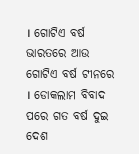। ଗୋଟିଏ ବର୍ଷ ଭାରତରେ ଆଉ ଗୋଟିଏ ବର୍ଷ ଟୀନରେ । ଡୋକଲାମ ବିବାଦ ପରେ ଗତ ବର୍ଷ ଦୁଇ ଦେଶ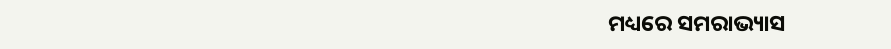ମଧ୍ୟରେ ସମରାଭ୍ୟାସ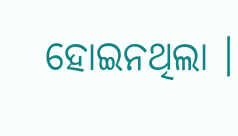ହୋଇନଥିଲା ।